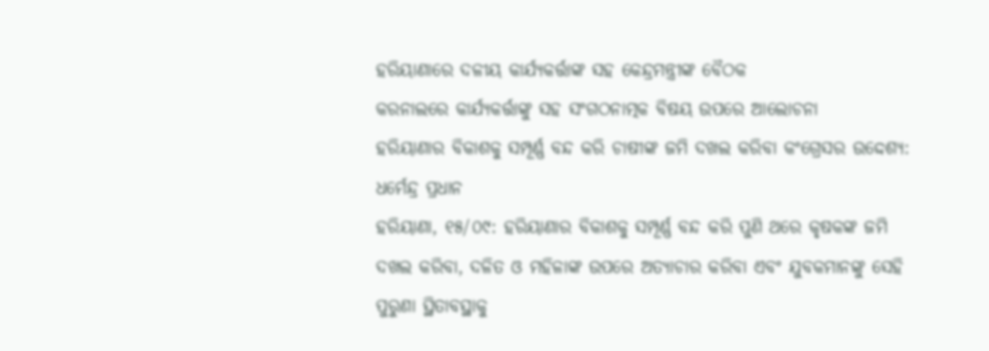ହରିୟାଣାରେ ଦଳୀୟ କାର୍ଯ୍ୟକର୍ତ୍ତାଙ୍କ ସହ କେନ୍ଦ୍ରମନ୍ତ୍ରୀଙ୍କ ବୈଠକ
କରନାଲରେ କାର୍ଯ୍ୟକର୍ତ୍ତାଙ୍କୁ ସହ ସଂଗଠନାତ୍ମକ ବିଷୟ ଉପରେ ଆଲୋଚନା
ହରିୟାଣାର ବିକାଶକୁ ସମ୍ପୂର୍ଣ୍ଣ ବନ୍ଦ କରି ଚାଷୀଙ୍କ ଜମି ଦଖଲ କରିବା କଂଗ୍ରେସର ଉଦ୍ଦେଶ୍ୟ: ଧର୍ମେନ୍ଦ୍ର ପ୍ରଧାନ
ହରିୟାଣା, ୧୫/୦୯: ହରିୟାଣାର ବିକାଶକୁ ସମ୍ପୂର୍ଣ୍ଣ ବନ୍ଦ କରି ପୁଣି ଥରେ କୃଷକଙ୍କ ଜମି ଦଖଲ କରିବା, ଦଳିତ ଓ ମହିଳାଙ୍କ ଉପରେ ଅତ୍ୟାଚାର କରିବା ଏବଂ ଯୁବକମାନଙ୍କୁ ସେହି ପୁରୁଣା ସ୍ଥିତାବସ୍ଥାକୁ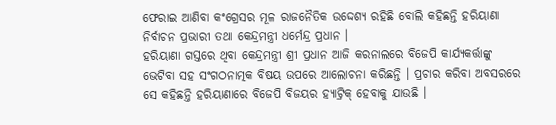ଫେରାଇ ଆଣିବା କଂଗ୍ରେସର ମୂଳ ରାଜନୈତିକ ଉଦ୍ଦେଶ୍ୟ ରହିଛି ବୋଲି କହିଛନ୍ତି ହରିୟାଣା ନିର୍ବାଚନ ପ୍ରଭାରୀ ତଥା କେନ୍ଦ୍ରମନ୍ତ୍ରୀ ଧର୍ମେନ୍ଦ୍ର ପ୍ରଧାନ ।
ହରିୟାଣା ଗସ୍ତରେ ଥିବା କେନ୍ଦ୍ରମନ୍ତ୍ରୀ ଶ୍ରୀ ପ୍ରଧାନ ଆଜି କରନାଲରେ ବିଜେପି କାର୍ଯ୍ୟକର୍ତ୍ତାଙ୍କୁ ଭେଟିବା ସହ ସଂଗଠନାତ୍ମକ ବିଷୟ ଉପରେ ଆଲୋଚନା କରିଛନ୍ତି । ପ୍ରଚାର କରିବା ଅବସରରେ ସେ କହିଛନ୍ତି ହରିୟାଣାରେ ବିଜେପି ବିଜୟର ହ୍ୟାଟ୍ରିକ୍ ହେବାକୁ ଯାଉଛି ।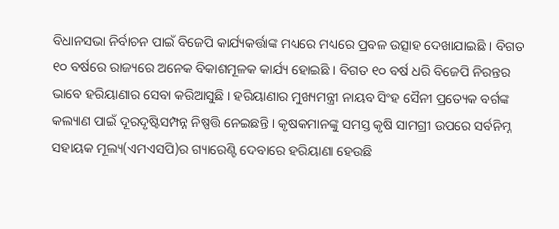ବିଧାନସଭା ନିର୍ବାଚନ ପାଇଁ ବିଜେପି କାର୍ଯ୍ୟକର୍ତ୍ତାଙ୍କ ମଧ୍ୟରେ ମଧ୍ୟରେ ପ୍ରବଳ ଉତ୍ସାହ ଦେଖାଯାଇଛି । ବିଗତ ୧୦ ବର୍ଷରେ ରାଜ୍ୟରେ ଅନେକ ବିକାଶମୂଳକ କାର୍ଯ୍ୟ ହୋଇଛି । ବିଗତ ୧୦ ବର୍ଷ ଧରି ବିଜେପି ନିରନ୍ତର ଭାବେ ହରିୟାଣାର ସେବା କରିଆସୁଛି । ହରିୟାଣାର ମୁଖ୍ୟମନ୍ତ୍ରୀ ନାୟବ ସିଂହ ସୈନୀ ପ୍ରତ୍ୟେକ ବର୍ଗଙ୍କ କଲ୍ୟାଣ ପାଇଁ ଦୂରଦୃଷ୍ଟିସମ୍ପନ୍ନ ନିଷ୍ପତ୍ତି ନେଇଛନ୍ତି । କୃଷକମାନଙ୍କୁ ସମସ୍ତ କୃଷି ସାମଗ୍ରୀ ଉପରେ ସର୍ବନିମ୍ନ ସହାୟକ ମୂଲ୍ୟ(ଏମଏସପି)ର ଗ୍ୟାରେଣ୍ଟି ଦେବାରେ ହରିୟାଣା ହେଉଛି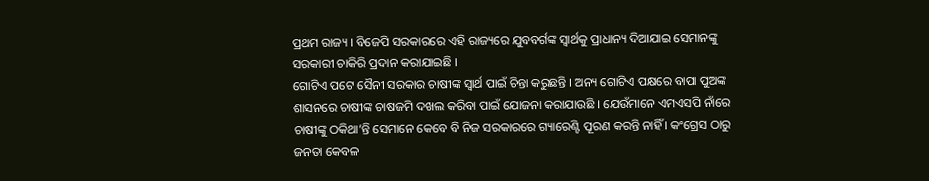ପ୍ରଥମ ରାଜ୍ୟ । ବିଜେପି ସରକାରରେ ଏହି ରାଜ୍ୟରେ ଯୁବବର୍ଗଙ୍କ ସ୍ୱାର୍ଥକୁ ପ୍ରାଧାନ୍ୟ ଦିଆଯାଇ ସେମାନଙ୍କୁ ସରକାରୀ ଚାକିରି ପ୍ରଦାନ କରାଯାଇଛି ।
ଗୋଟିଏ ପଟେ ସୈନୀ ସରକାର ଚାଷୀଙ୍କ ସ୍ୱାର୍ଥ ପାଇଁ ଚିନ୍ତା କରୁଛନ୍ତି । ଅନ୍ୟ ଗୋଟିଏ ପକ୍ଷରେ ବାପା ପୁଅଙ୍କ ଶାସନରେ ଚାଷୀଙ୍କ ଚାଷଜମି ଦଖଲ କରିବା ପାଇଁ ଯୋଜନା କରାଯାଉଛି । ଯେଉଁମାନେ ଏମଏସପି ନାଁରେ ଚାଷୀଙ୍କୁ ଠକିଥା’ନ୍ତି ସେମାନେ କେବେ ବି ନିଜ ସରକାରରେ ଗ୍ୟାରେଣ୍ଟି ପୂରଣ କରନ୍ତି ନାହିଁ । କଂଗ୍ରେସ ଠାରୁ ଜନତା କେବଳ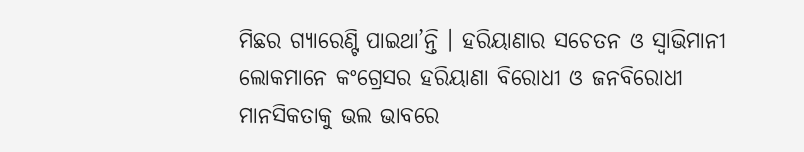ମିଛର ଗ୍ୟାରେଣ୍ଟି ପାଇଥା’ନ୍ତି । ହରିୟାଣାର ସଚେତନ ଓ ସ୍ୱାଭିମାନୀ ଲୋକମାନେ କଂଗ୍ରେସର ହରିୟାଣା ବିରୋଧୀ ଓ ଜନବିରୋଧୀ ମାନସିକତାକୁ ଭଲ ଭାବରେ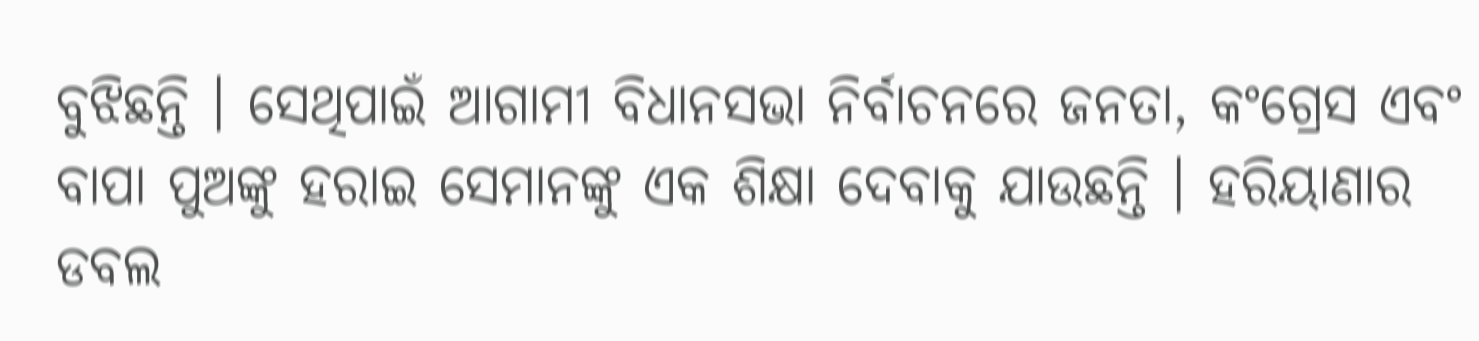ବୁଝିଛନ୍ତି । ସେଥିପାଇଁ ଆଗାମୀ ବିଧାନସଭା ନିର୍ବାଚନରେ ଜନତା, କଂଗ୍ରେସ ଏବଂ ବାପା ପୁଅଙ୍କୁ ହରାଇ ସେମାନଙ୍କୁ ଏକ ଶିକ୍ଷା ଦେବାକୁ ଯାଉଛନ୍ତି । ହରିୟାଣାର ଡବଲ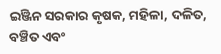ଇଞ୍ଜିନ ସରକାର କୃଷକ, ମହିଳା, ଦଳିତ, ବଞ୍ଚିତ ଏବଂ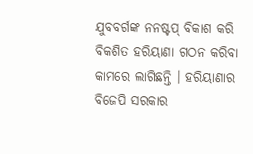ଯୁବବର୍ଗଙ୍କ ନନଷ୍ଟପ୍ ବିକାଶ କରି ବିକଶିତ ହରିୟାଣା ଗଠନ କରିବା କାମରେ ଲାଗିଛନ୍ତି । ହରିୟାଣାର ବିଜେପି ସରକାର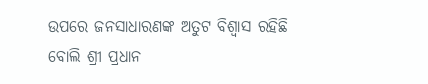ଉପରେ ଜନସାଧାରଣଙ୍କ ଅତୁଟ ବିଶ୍ୱାସ ରହିଛି ବୋଲି ଶ୍ରୀ ପ୍ରଧାନ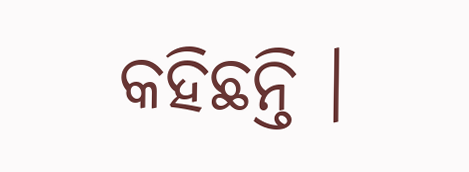କହିଛନ୍ତି ।